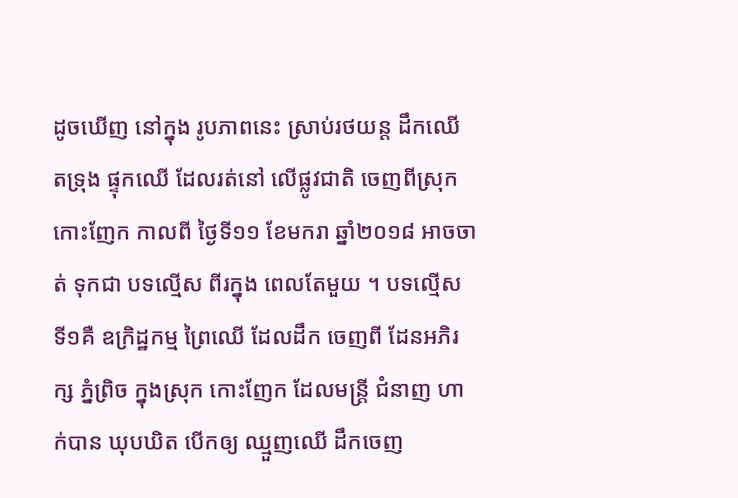ដូចឃើញ នៅក្នុង រូបភាពនេះ ស្រាប់រថយន្ត ដឹកឈើ តទ្រុង ផ្ទុកឈើ ដែលរត់នៅ លើផ្លូវជាតិ ចេញពីស្រុក កោះញែក កាលពី ថ្ងៃទី១១ ខែមករា ឆ្នាំ២០១៨ អាចចាត់ ទុកជា បទល្មើស ពីរក្នុង ពេលតែមួយ ។ បទល្មើស ទី១គឺ ឧក្រិដ្ឋកម្ម ព្រៃឈើ ដែលដឹក ចេញពី ដែនអភិរក្ស ភ្នំព្រិច ក្នុងស្រុក កោះញែក ដែលមន្ត្រី ជំនាញ ហាក់បាន ឃុបឃិត បើកឲ្យ ឈ្មួញឈើ ដឹកចេញ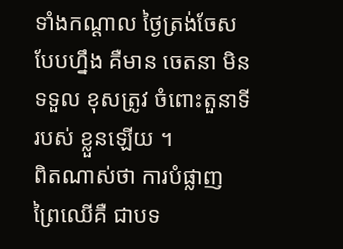ទាំងកណ្ដាល ថ្ងៃត្រង់ចែស បែបហ្នឹង គឺមាន ចេតនា មិនទទួល ខុសត្រូវ ចំពោះតួនាទី របស់ ខ្លួនឡើយ ។
ពិតណាស់ថា ការបំផ្លាញ ព្រៃឈើគឺ ជាបទ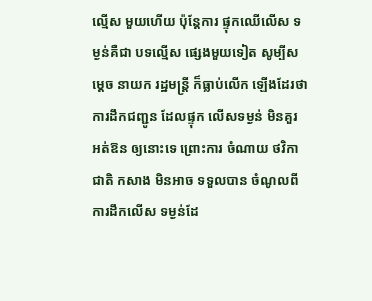ល្មើស មួយហើយ ប៉ុន្តែការ ផ្ទុកឈើលើស ទម្ងន់គឺជា បទល្មើស ផ្សេងមួយទៀត សូម្បីសម្ដេច នាយក រដ្ឋមន្ត្រី ក៏ធ្លាប់លើក ឡើងដែរថា ការដឹកជញ្ជូន ដែលផ្ទុក លើសទម្ងន់ មិនគួរ អត់ឱន ឲ្យនោះទេ ព្រោះការ ចំណាយ ថវិកាជាតិ កសាង មិនអាច ទទួលបាន ចំណូលពី ការដឹកលើស ទម្ងន់ដែ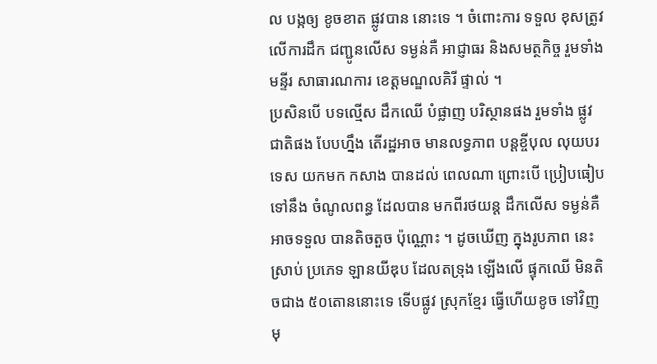ល បង្កឲ្យ ខូចខាត ផ្លូវបាន នោះទេ ។ ចំពោះការ ទទួល ខុសត្រូវ លើការដឹក ជញ្ជូនលើស ទម្ងន់គឺ អាជ្ញាធរ និងសមត្ថកិច្ច រួមទាំង មន្ទីរ សាធារណការ ខេត្តមណ្ឌលគិរី ផ្ទាល់ ។
ប្រសិនបើ បទល្មើស ដឹកឈើ បំផ្លាញ បរិស្ថានផង រួមទាំង ផ្លូវជាតិផង បែបហ្នឹង តើរដ្ឋអាច មានលទ្ធភាព បន្តខ្ចីបុល លុយបរទេស យកមក កសាង បានដល់ ពេលណា ព្រោះបើ ប្រៀបធៀប ទៅនឹង ចំណូលពន្ធ ដែលបាន មកពីរថយន្ត ដឹកលើស ទម្ងន់គឺ អាចទទួល បានតិចតួច ប៉ុណ្ណោះ ។ ដូចឃើញ ក្នុងរូបភាព នេះស្រាប់ ប្រភេទ ឡានយីឌុប ដែលតទ្រុង ឡើងលើ ផ្ទុកឈើ មិនតិចជាង ៥០តោននោះទេ ទើបផ្លូវ ស្រុកខ្មែរ ធ្វើហើយខូច ទៅវិញមុ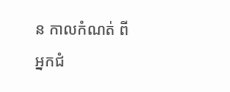ន កាលកំណត់ ពីអ្នកជំ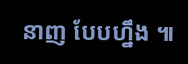នាញ បែបហ្នឹង ៕